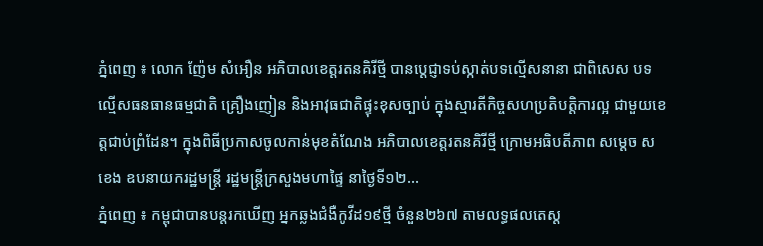ភ្នំពេញ ៖ លោក ញ៉ែម សំអឿន អភិបាលខេត្តរតនគិរីថ្មី បានប្ដេជ្ញាទប់ស្កាត់បទល្មើសនានា ជាពិសេស បទល្មើសធនធានធម្មជាតិ គ្រឿងញៀន និងអាវុធជាតិផ្ទុះខុសច្បាប់ ក្នុងស្មារតីកិច្ចសហប្រតិបត្តិការល្អ ជាមួយខេត្តជាប់ព្រំដែន។ ក្នុងពិធីប្រកាសចូលកាន់មុខតំណែង អភិបាលខេត្តរតនគិរីថ្មី ក្រោមអធិបតីភាព សម្តេច ស ខេង ឧបនាយករដ្ឋមន្រ្តី រដ្ឋមន្រ្តីក្រសួងមហាផ្ទៃ នាថ្ងៃទី១២...
ភ្នំពេញ ៖ កម្ពុជាបានបន្តរកឃើញ អ្នកឆ្លងជំងឺកូវីដ១៩ថ្មី ចំនួន២៦៧ តាមលទ្ធផលតេស្ត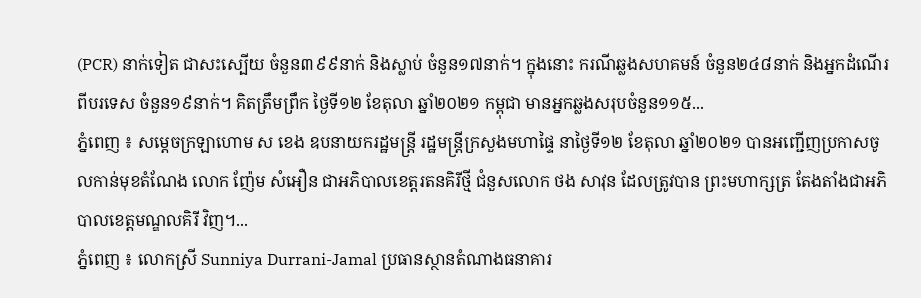(PCR) នាក់ទៀត ជាសះស្បើយ ចំនួន៣៩៩នាក់ និងស្លាប់ ចំនួន១៧នាក់។ ក្នុងនោះ ករណីឆ្លងសហគមន៍ ចំនួន២៤៨នាក់ និងអ្នកដំណើរពីបរទេស ចំនួន១៩នាក់។ គិតត្រឹមព្រឹក ថ្ងៃទី១២ ខែតុលា ឆ្នាំ២០២១ កម្ពុជា មានអ្នកឆ្លងសរុបចំនួន១១៥...
ភ្នំពេញ ៖ សម្ដេចក្រឡាហោម ស ខេង ឧបនាយករដ្ឋមន្ដ្រី រដ្ឋមន្ដ្រីក្រសួងមហាផ្ទៃ នាថ្ងៃទី១២ ខែតុលា ឆ្នាំ២០២១ បានអញ្ជើញប្រកាសចូលកាន់មុខតំណែង លោក ញ៉ែម សំអឿន ជាអភិបាលខេត្តរតនគិរីថ្មី ជំនួសលោក ថង សាវុន ដែលត្រូវបាន ព្រះមហាក្សត្រ តែងតាំងជាអភិបាលខេត្តមណ្ឌលគិរី វិញ។...
ភ្នំពេញ ៖ លោកស្រី Sunniya Durrani-Jamal ប្រធានស្ថានតំណាងធនាគារ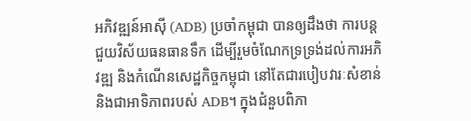អភិវឌ្ឍន៍អាស៊ី (ADB) ប្រចាំកម្ពុជា បានឲ្យដឹងថា ការបន្តជួយវិស័យធនធានទឹក ដើម្បីរួមចំណែកទ្រទ្រង់ដល់ការអភិវឌ្ឍ និងកំណើនសេដ្ឋកិច្ចកម្ពុជា នៅតែជារបៀបវារៈសំខាន់ និងជាអាទិភាពរបស់ ADB។ ក្នុងជំនួបពិភា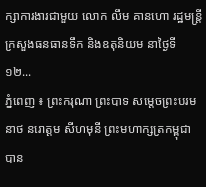ក្សាការងារជាមួយ លោក លឹម គានហោ រដ្ឋមន្ត្រីក្រសួងធនធានទឹក និងឧតុនិយម នាថ្ងៃទី១២...
ភ្នំពេញ ៖ ព្រះករុណា ព្រះបាទ សម្តេចព្រះបរមនាថ នរោត្តម សីហមុនី ព្រះមហាក្សត្រកម្ពុជា បាន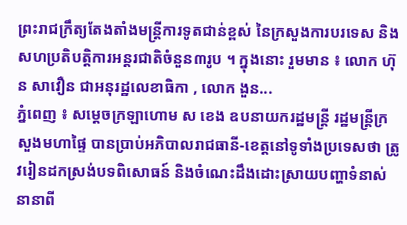ព្រះរាជក្រឹត្យតែងតាំងមន្ត្រីការទូតជាន់ខ្ពស់ នៃក្រសួងការបរទេស និងសហប្រតិបត្តិការអន្តរជាតិចំនួន៣រូប ។ ក្នុងនោះ រួមមាន ៖ លោក ហ៊ុន សាវឿន ជាអនុរដ្ឋលេខាធិកា , លោក ងួន...
ភ្នំពេញ ៖ សម្ដេចក្រឡាហោម ស ខេង ឧបនាយករដ្ឋមន្ដ្រី រដ្ឋមន្ដ្រីក្រសួងមហាផ្ទៃ បានប្រាប់អភិបាលរាជធានី-ខេត្តនៅទូទាំងប្រទេសថា ត្រូវរៀនដកស្រង់បទពិសោធន៍ និងចំណេះដឹងដោះស្រាយបញ្ហាទំនាស់នានាពី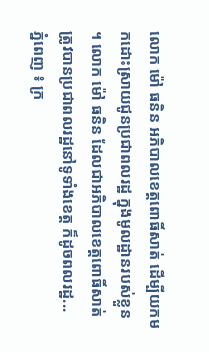លោក ម៉ៅ ធនិន អភិបាលខេត្តពោធិ៍សាត់ ដើម្បីយកមកដោះស្រាយជូនប្រជាពលរដ្ឋ ក្នុងមូលដ្ឋានរបស់ខ្លួន ។ លោក ម៉ៅ ធនិន ដែលជាអភិបាលខេត្តពោធិ៍សាត់ ត្រូវបានប្រជាពលរដ្ឋនៅទូទាំងខេត្ត ក៏ដូចពលរដ្ឋ...
ភ្នំពេញ ៖ ក្រ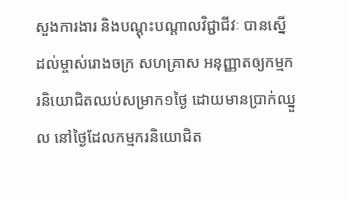សួងការងារ និងបណ្ដុះបណ្ដាលវិជ្ជាជីវៈ បានស្នើដល់ម្ចាស់រោងចក្រ សហគ្រាស អនុញ្ញាតឲ្យកម្មករនិយោជិតឈប់សម្រាក១ថ្ងៃ ដោយមានប្រាក់ឈ្នួល នៅថ្ងៃដែលកម្មករនិយោជិត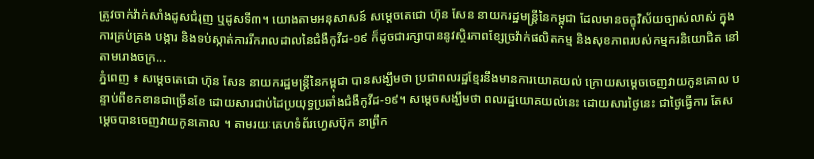ត្រូវចាក់វ៉ាក់សាំងដូសជំរុញ ឬដូសទី៣។ យោងតាមអនុសាសន៍ សម្តេចតេជោ ហ៊ុន សែន នាយករដ្ឋមន្ត្រីនៃកម្ពុជា ដែលមានចក្ខុវិស័យច្បាស់លាស់ ក្នុងការគ្រប់គ្រង បង្ការ និងទប់ស្កាត់ការរីករាលដាលនៃជំងឺកូវីដ-១៩ ក៏ដូចជារក្សាបាននូវស្ថិរភាពខ្សែច្រវ៉ាក់ផលិតកម្ម និងសុខភាពរបស់កម្មករនិយោជិត នៅតាមរោងចក្រ...
ភ្នំពេញ ៖ សម្ដេចតេជោ ហ៊ុន សែន នាយករដ្ឋមន្ដ្រីនៃកម្ពុជា បានសង្ឃឹមថា ប្រជាពលរដ្ឋខ្មែរនឹងមានការយោគយល់ ក្រោយសម្ដេចចេញវាយកូនគោល បន្ទាប់ពីខកខានជាច្រើនខែ ដោយសារជាប់ដៃប្រយុទ្ធប្រឆាំងជំងឺកូវីដ-១៩។ សម្តេចសង្ឃឹមថា ពលរដ្ឋយោគយល់នេះ ដោយសារថ្ងៃនេះ ជាថ្ងៃធ្វើការ តែសម្តេចបានចេញវាយកូនគោល ។ តាមរយៈគេហទំព័រហ្វេសប៊ុក នាព្រឹក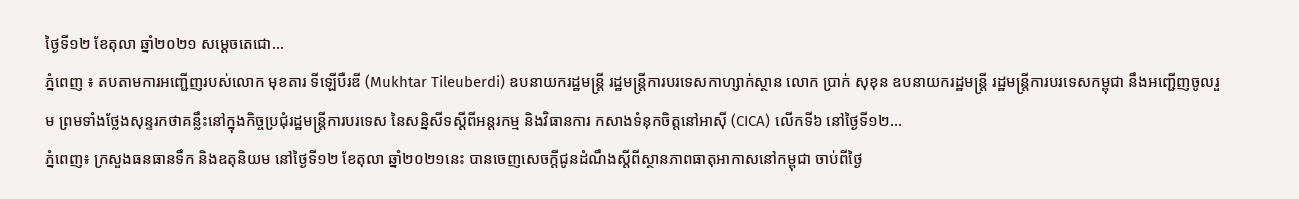ថ្ងៃទី១២ ខែតុលា ឆ្នាំ២០២១ សម្ដេចតេជោ...
ភ្នំពេញ ៖ តបតាមការអញ្ជើញរបស់លោក មុខតារ ទីឡើបឺរឌី (Mukhtar Tileuberdi) ឧបនាយករដ្ឋមន្រ្តី រដ្ឋមន្រ្តីការបរទេសកាហ្សាក់ស្ថាន លោក ប្រាក់ សុខុន ឧបនាយករដ្ឋមន្រ្តី រដ្ឋមន្រ្តីការបរទេសកម្ពុជា នឹងអញ្ជើញចូលរួម ព្រមទាំងថ្លែងសុន្ទរកថាគន្លឹះនៅក្នុងកិច្ចប្រជុំរដ្ឋមន្ត្រីការបរទេស នៃសន្និសីទស្តីពីអន្តរកម្ម និងវិធានការ កសាងទំនុកចិត្តនៅអាស៊ី (CICA) លើកទី៦ នៅថ្ងៃទី១២...
ភ្នំពេញ៖ ក្រសួងធនធានទឹក និងឧតុនិយម នៅថ្ងៃទី១២ ខែតុលា ឆ្នាំ២០២១នេះ បានចេញសេចក្តីជូនដំណឹងស្តីពីស្ថានភាពធាតុអាកាសនៅកម្ពុជា ចាប់ពីថ្ងៃ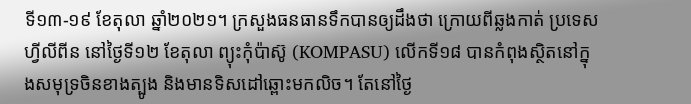ទី១៣-១៩ ខែតុលា ឆ្នាំ២០២១។ ក្រសួងធនធានទឹកបានឲ្យដឹងថា ក្រោយពីឆ្លងកាត់ ប្រទេសហ្វីលីពីន នៅថ្ងៃទី១២ ខែតុលា ព្យុះកុំប៉ាស៊ូ (KOMPASU) លើកទី១៨ បានកំពុងស្ថិតនៅក្នុងសមុទ្រចិនខាងត្បូង និងមានទិសដៅឆ្ពោះមកលិច។ តែនៅថ្ងៃ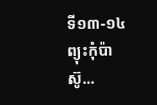ទី១៣-១៤ ព្យុះកុំប៉ាស៊ូ...